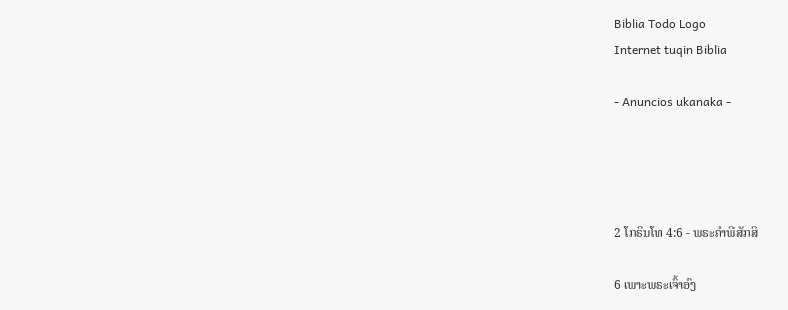Biblia Todo Logo
Internet tuqin Biblia

- Anuncios ukanaka -




2 ໂກຣິນໂທ 4:6 - ພຣະຄຳພີສັກສິ

6 ເພາະພຣະເຈົ້າອົງ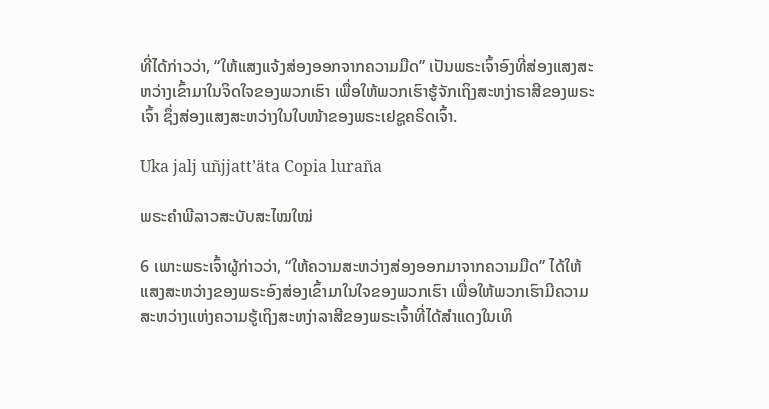ທີ່ໄດ້ກ່າວວ່າ, “ໃຫ້ແສງແຈ້ງສ່ອງອອກຈາກຄວາມມືດ” ເປັນພຣະເຈົ້າອົງທີ່ສ່ອງແສງສະຫວ່າງເຂົ້າມາໃນຈິດໃຈຂອງພວກເຮົາ ເພື່ອໃຫ້ພວກເຮົາຮູ້ຈັກເຖິງສະຫງ່າຣາສີຂອງພຣະເຈົ້າ ຊຶ່ງສ່ອງແສງສະຫວ່າງໃນໃບໜ້າຂອງພຣະເຢຊູຄຣິດເຈົ້າ.

Uka jalj uñjjattʼäta Copia luraña

ພຣະຄຳພີລາວສະບັບສະໄໝໃໝ່

6 ເພາະພຣະເຈົ້າຜູ້ກ່າວວ່າ, “ໃຫ້ຄວາມສະຫວ່າງສ່ອງອອກມາຈາກຄວາມມືດ” ໄດ້ໃຫ້ແສງສະຫວ່າງຂອງພຣະອົງສ່ອງເຂົ້າມາໃນໃຈຂອງພວກເຮົາ ເພື່ອໃຫ້ພວກເຮົາມີຄວາມສະຫວ່າງແຫ່ງຄວາມຮູ້ເຖິງສະຫງ່າລາສີຂອງພຣະເຈົ້າທີ່ໄດ້ສຳແດງໃນເທິ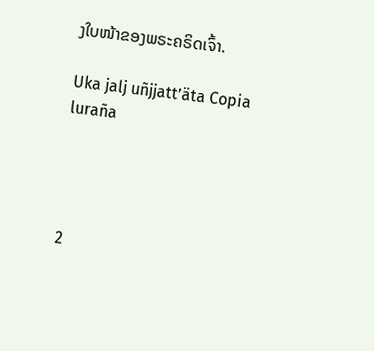ງໃບໜ້າຂອງພຣະຄຣິດເຈົ້າ.

Uka jalj uñjjattʼäta Copia luraña




2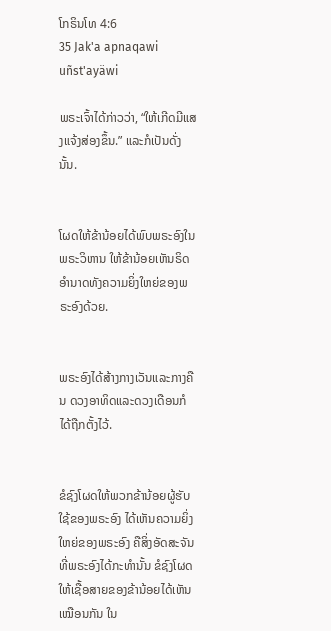ໂກຣິນໂທ 4:6
35 Jak'a apnaqawi uñst'ayäwi

ພຣະເຈົ້າໄດ້ກ່າວວ່າ, “ໃຫ້ເກີດມີແສງແຈ້ງສ່ອງຂຶ້ນ.” ແລະກໍເປັນດັ່ງນັ້ນ.


ໂຜດໃຫ້ຂ້ານ້ອຍໄດ້ພົບພຣະອົງໃນພຣະວິຫານ ໃຫ້ຂ້ານ້ອຍເຫັນຣິດອຳນາດທັງຄວາມຍິ່ງໃຫຍ່ຂອງພຣະອົງດ້ວຍ.


ພຣະອົງໄດ້ສ້າງກາງເວັນແລະກາງຄືນ ດວງອາທິດແລະດວງເດືອນກໍໄດ້ຖືກຕັ້ງໄວ້.


ຂໍຊົງໂຜດໃຫ້ພວກຂ້ານ້ອຍຜູ້ຮັບໃຊ້ຂອງພຣະອົງ ໄດ້ເຫັນຄວາມຍິ່ງໃຫຍ່ຂອງພຣະອົງ ຄືສິ່ງອັດສະຈັນທີ່ພຣະອົງໄດ້ກະທຳນັ້ນ ຂໍຊົງໂຜດໃຫ້ເຊື້ອສາຍຂອງຂ້ານ້ອຍໄດ້ເຫັນເໝືອນກັນ ໃນ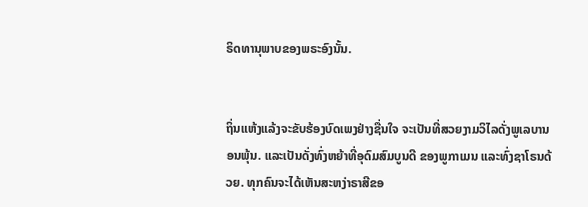ຣິດທານຸພາບຂອງພຣະອົງນັ້ນ.


ຖິ່ນແຫ້ງແລ້ງຈະຂັບຮ້ອງບົດເພງຢ່າງຊື່ນໃຈ ຈະເປັນທີ່ສວຍງາມວິໄລດັ່ງພູເລບານອນພຸ້ນ. ແລະເປັນດັ່ງທົ່ງຫຍ້າທີ່ອຸດົມສົມບູນດີ ຂອງພູກາເມນ ແລະທົ່ງຊາໂຣນດ້ວຍ. ທຸກຄົນຈະໄດ້ເຫັນສະຫງ່າຣາສີຂອ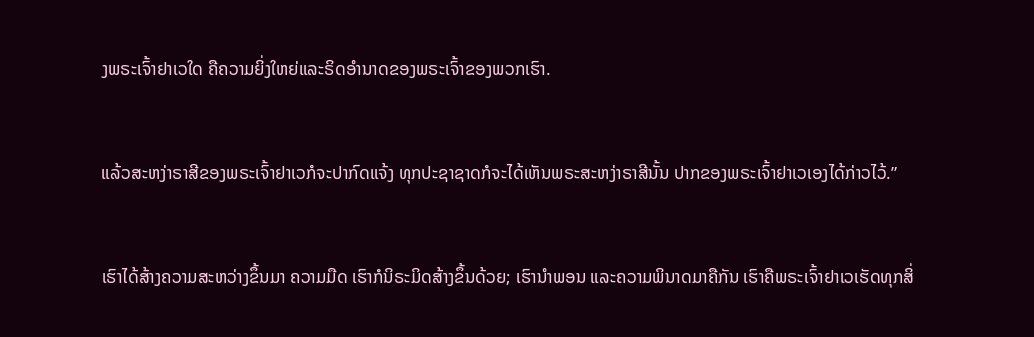ງພຣະເຈົ້າຢາເວໃດ ຄືຄວາມຍິ່ງໃຫຍ່ແລະຣິດອຳນາດຂອງພຣະເຈົ້າຂອງພວກເຮົາ.


ແລ້ວສະຫງ່າຣາສີຂອງພຣະເຈົ້າຢາເວກໍຈະປາກົດແຈ້ງ ທຸກປະຊາຊາດກໍຈະໄດ້ເຫັນພຣະສະຫງ່າຣາສີນັ້ນ ປາກຂອງພຣະເຈົ້າຢາເວເອງໄດ້ກ່າວໄວ້.”


ເຮົາໄດ້ສ້າງຄວາມສະຫວ່າງຂຶ້ນມາ ຄວາມມືດ ເຮົາກໍນິຣະມິດສ້າງຂຶ້ນດ້ວຍ; ເຮົານຳພອນ ແລະຄວາມພິນາດມາຄືກັນ ເຮົາຄືພຣະເຈົ້າຢາເວເຮັດທຸກສິ່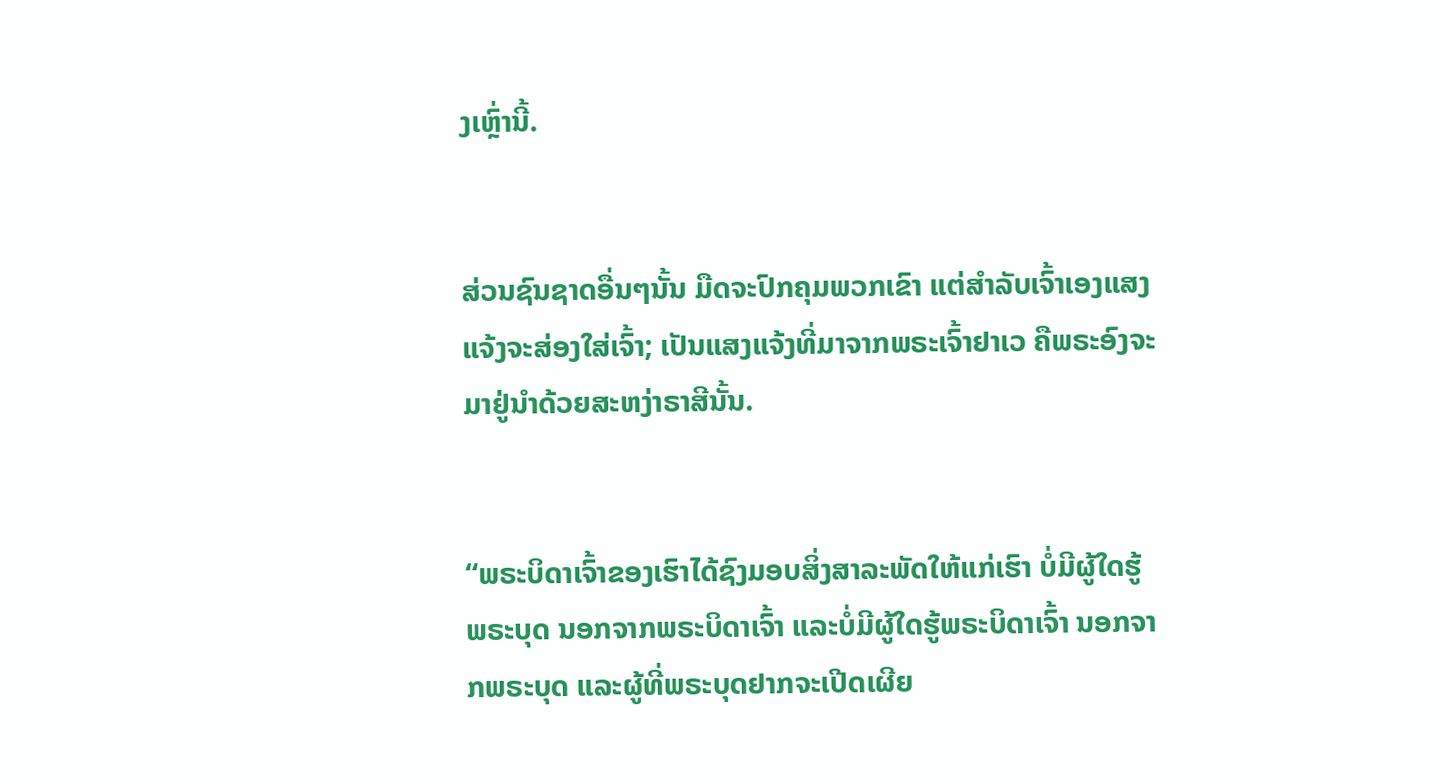ງເຫຼົ່ານີ້.


ສ່ວນຊົນຊາດອື່ນໆນັ້ນ ມືດຈະປົກຄຸມພວກເຂົາ ແຕ່ສຳລັບເຈົ້າເອງແສງແຈ້ງຈະສ່ອງໃສ່ເຈົ້າ; ເປັນແສງແຈ້ງທີ່ມາຈາກພຣະເຈົ້າຢາເວ ຄືພຣະອົງຈະມາຢູ່ນຳດ້ວຍສະຫງ່າຣາສີນັ້ນ.


“ພຣະບິດາເຈົ້າຂອງເຮົາໄດ້ຊົງມອບສິ່ງສາລະພັດໃຫ້ແກ່ເຮົາ ບໍ່ມີຜູ້ໃດຮູ້ພຣະບຸດ ນອກຈາກພຣະບິດາເຈົ້າ ແລະບໍ່ມີຜູ້ໃດຮູ້ພຣະບິດາເຈົ້າ ນອກຈາກພຣະບຸດ ແລະຜູ້ທີ່ພຣະບຸດຢາກຈະເປີດເຜີຍ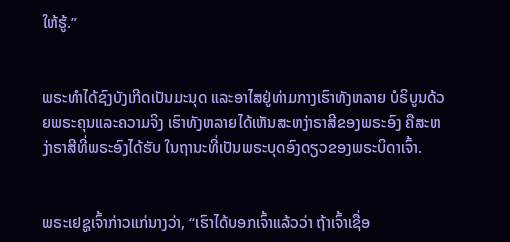ໃຫ້ຮູ້.”


ພຣະທຳໄດ້ຊົງບັງເກີດເປັນມະນຸດ ແລະອາໄສຢູ່ທ່າມກາງເຮົາທັງຫລາຍ ບໍຣິບູນດ້ວຍພຣະຄຸນແລະຄວາມຈິງ ເຮົາທັງຫລາຍໄດ້ເຫັນສະຫງ່າຣາສີຂອງພຣະອົງ ຄືສະຫງ່າຣາສີທີ່ພຣະອົງໄດ້ຮັບ ໃນຖານະທີ່ເປັນພຣະບຸດອົງດຽວຂອງພຣະບິດາເຈົ້າ.


ພຣະເຢຊູເຈົ້າກ່າວແກ່ນາງວ່າ, “ເຮົາໄດ້ບອກເຈົ້າແລ້ວວ່າ ຖ້າເຈົ້າເຊື່ອ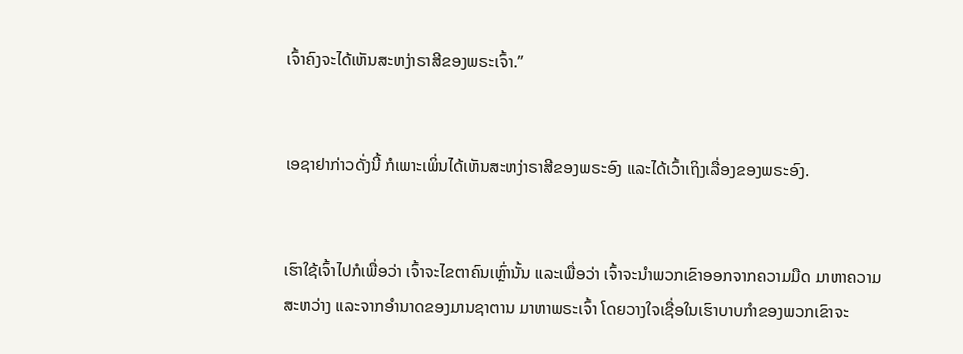ເຈົ້າຄົງຈະໄດ້ເຫັນສະຫງ່າຣາສີຂອງພຣະເຈົ້າ.”


ເອຊາຢາກ່າວດັ່ງນີ້ ກໍເພາະເພິ່ນໄດ້ເຫັນສະຫງ່າຣາສີຂອງພຣະອົງ ແລະໄດ້ເວົ້າເຖິງເລື່ອງຂອງພຣະອົງ.


ເຮົາໃຊ້ເຈົ້າໄປກໍເພື່ອວ່າ ເຈົ້າຈະໄຂຕາຄົນເຫຼົ່ານັ້ນ ແລະເພື່ອວ່າ ເຈົ້າຈະນຳພວກເຂົາອອກຈາກຄວາມມືດ ມາຫາຄວາມສະຫວ່າງ ແລະຈາກອຳນາດຂອງມານຊາຕານ ມາຫາພຣະເຈົ້າ ໂດຍວາງໃຈເຊື່ອໃນເຮົາບາບກຳຂອງພວກເຂົາຈະ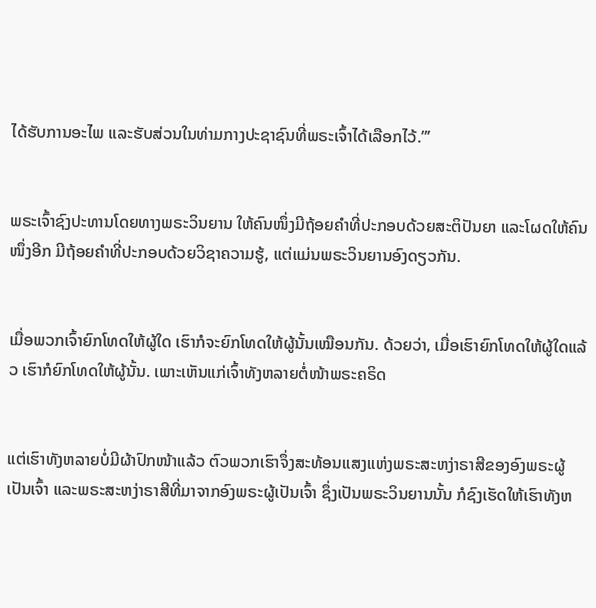ໄດ້ຮັບການອະໄພ ແລະຮັບສ່ວນໃນທ່າມກາງປະຊາຊົນທີ່ພຣະເຈົ້າໄດ້ເລືອກໄວ້.”’


ພຣະເຈົ້າຊົງປະທານໂດຍທາງພຣະວິນຍານ ໃຫ້ຄົນໜຶ່ງມີຖ້ອຍຄຳທີ່ປະກອບດ້ວຍສະຕິປັນຍາ ແລະໂຜດໃຫ້ຄົນໜຶ່ງອີກ ມີຖ້ອຍຄຳທີ່ປະກອບດ້ວຍວິຊາຄວາມຮູ້, ແຕ່ແມ່ນພຣະວິນຍານອົງດຽວກັນ.


ເມື່ອພວກເຈົ້າຍົກໂທດໃຫ້ຜູ້ໃດ ເຮົາກໍຈະຍົກໂທດໃຫ້ຜູ້ນັ້ນເໝືອນກັນ. ດ້ວຍວ່າ, ເມື່ອເຮົາຍົກໂທດໃຫ້ຜູ້ໃດແລ້ວ ເຮົາກໍຍົກໂທດໃຫ້ຜູ້ນັ້ນ. ເພາະເຫັນແກ່ເຈົ້າທັງຫລາຍຕໍ່ໜ້າພຣະຄຣິດ


ແຕ່ເຮົາທັງຫລາຍບໍ່ມີຜ້າປົກໜ້າແລ້ວ ຕົວພວກເຮົາຈຶ່ງສະທ້ອນແສງແຫ່ງພຣະສະຫງ່າຣາສີຂອງອົງພຣະຜູ້ເປັນເຈົ້າ ແລະພຣະສະຫງ່າຣາສີທີ່ມາຈາກອົງພຣະຜູ້ເປັນເຈົ້າ ຊຶ່ງເປັນພຣະວິນຍານນັ້ນ ກໍຊົງເຮັດໃຫ້ເຮົາທັງຫ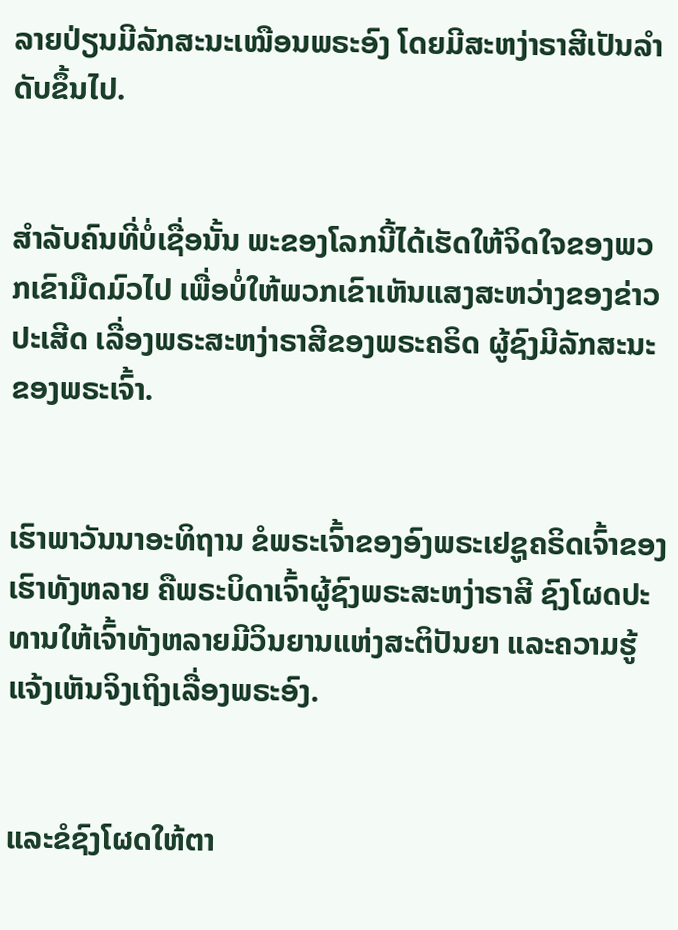ລາຍປ່ຽນມີລັກສະນະເໝືອນພຣະອົງ ໂດຍມີສະຫງ່າຣາສີເປັນລຳດັບຂຶ້ນໄປ.


ສຳລັບຄົນທີ່ບໍ່ເຊື່ອນັ້ນ ພະຂອງໂລກນີ້ໄດ້ເຮັດໃຫ້ຈິດໃຈຂອງພວກເຂົາມືດມົວໄປ ເພື່ອບໍ່ໃຫ້ພວກເຂົາເຫັນແສງສະຫວ່າງຂອງຂ່າວປະເສີດ ເລື່ອງພຣະສະຫງ່າຣາສີຂອງພຣະຄຣິດ ຜູ້ຊົງມີລັກສະນະຂອງພຣະເຈົ້າ.


ເຮົາພາວັນນາອະທິຖານ ຂໍພຣະເຈົ້າຂອງອົງພຣະເຢຊູຄຣິດເຈົ້າຂອງເຮົາທັງຫລາຍ ຄືພຣະບິດາເຈົ້າຜູ້ຊົງພຣະສະຫງ່າຣາສີ ຊົງໂຜດປະທານໃຫ້ເຈົ້າທັງຫລາຍມີວິນຍານແຫ່ງສະຕິປັນຍາ ແລະຄວາມຮູ້ແຈ້ງເຫັນຈິງເຖິງເລື່ອງພຣະອົງ.


ແລະຂໍຊົງໂຜດໃຫ້ຕາ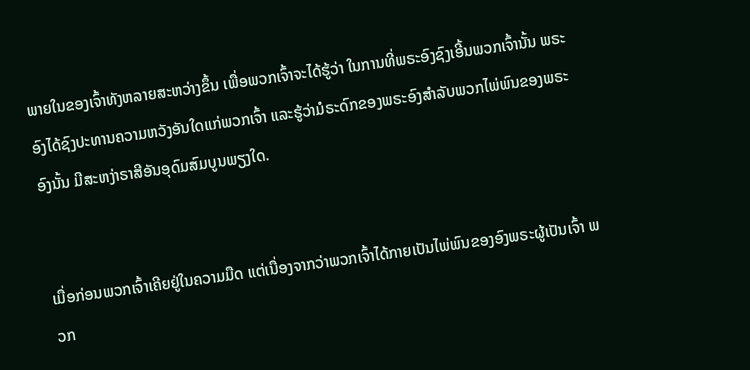ພາຍໃນຂອງເຈົ້າທັງຫລາຍສະຫວ່າງຂຶ້ນ ເພື່ອພວກເຈົ້າຈະໄດ້ຮູ້ວ່າ ໃນການທີ່ພຣະອົງຊົງເອີ້ນພວກເຈົ້ານັ້ນ ພຣະອົງໄດ້ຊົງປະທານຄວາມຫວັງອັນໃດແກ່ພວກເຈົ້າ ແລະຮູ້ວ່າມໍຣະດົກຂອງພຣະອົງສຳລັບພວກໄພ່ພົນຂອງພຣະອົງນັ້ນ ມີສະຫງ່າຣາສີອັນອຸດົມສົມບູນພຽງໃດ.


ເມື່ອກ່ອນພວກເຈົ້າເຄີຍຢູ່ໃນຄວາມມືດ ແຕ່ເນື່ອງຈາກວ່າພວກເຈົ້າໄດ້ກາຍເປັນໄພ່ພົນຂອງອົງພຣະຜູ້ເປັນເຈົ້າ ພວກ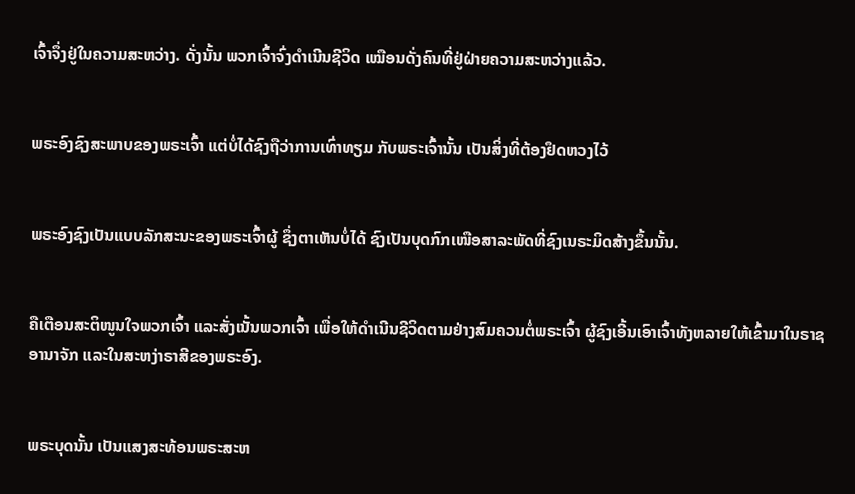ເຈົ້າຈຶ່ງຢູ່ໃນຄວາມສະຫວ່າງ. ດັ່ງນັ້ນ ພວກເຈົ້າຈົ່ງດຳເນີນຊີວິດ ເໝືອນດັ່ງຄົນທີ່ຢູ່ຝ່າຍຄວາມສະຫວ່າງແລ້ວ.


ພຣະອົງຊົງສະພາບຂອງພຣະເຈົ້າ ແຕ່ບໍ່ໄດ້ຊົງຖືວ່າການເທົ່າທຽມ ກັບພຣະເຈົ້ານັ້ນ ເປັນສິ່ງທີ່ຕ້ອງຢຶດຫວງໄວ້


ພຣະອົງຊົງເປັນແບບລັກສະນະຂອງພຣະເຈົ້າຜູ້ ຊຶ່ງຕາເຫັນບໍ່ໄດ້ ຊົງເປັນບຸດກົກເໜືອສາລະພັດທີ່ຊົງເນຣະມິດສ້າງຂຶ້ນນັ້ນ.


ຄືເຕືອນສະຕິໜູນໃຈພວກເຈົ້າ ແລະສັ່ງເນັ້ນພວກເຈົ້າ ເພື່ອໃຫ້ດຳເນີນຊີວິດຕາມຢ່າງສົມຄວນຕໍ່ພຣະເຈົ້າ ຜູ້ຊົງເອີ້ນເອົາເຈົ້າທັງຫລາຍໃຫ້ເຂົ້າມາໃນຣາຊອານາຈັກ ແລະໃນສະຫງ່າຣາສີຂອງພຣະອົງ.


ພຣະບຸດນັ້ນ ເປັນແສງສະທ້ອນພຣະສະຫ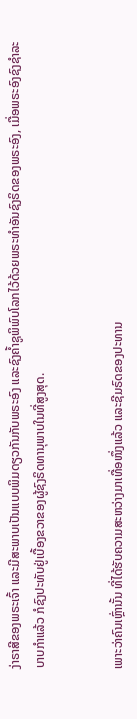ງ່າຣາສີຂອງພຣະເຈົ້າ ແລະມີສະພາບເປັນແບບພິມດຽວກັນກັບພຣະອົງ ແລະຊົງຄໍ້າຊູພິພົບໂລກໄວ້ດ້ວຍພຣະທຳອັນຊົງຣິດຂອງພຣະອົງ, ເມື່ອພຣະອົງຊົງຊຳລະບາບກຳແລ້ວ ກໍຊົງປະທັບຢູ່ເບື້ອງຂວາຂອງຜູ້ຊົງຣິດທານຸພາບໃນທີ່ສູງສຸດ.


ເພາະວ່າຄົນເຫຼົ່ານັ້ນ ທີ່ໄດ້ຮັບຄວາມສະຫວ່າງມາເທື່ອໜຶ່ງແລ້ວ ແລະຊີມຣົດຂອງປະທານ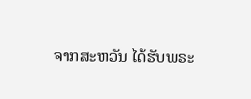ຈາກສະຫວັນ ໄດ້ຮັບພຣະ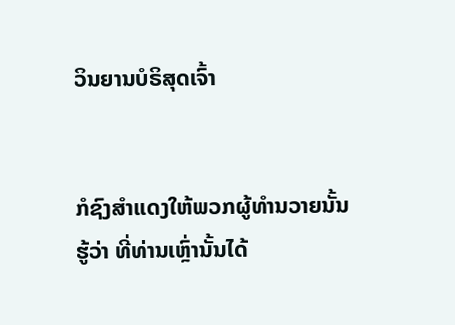ວິນຍານບໍຣິສຸດເຈົ້າ


ກໍຊົງສຳແດງໃຫ້ພວກຜູ້ທຳນວາຍນັ້ນຮູ້ວ່າ ທີ່ທ່ານເຫຼົ່ານັ້ນໄດ້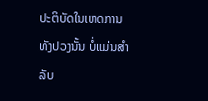ປະຕິບັດໃນເຫດການທັງປວງນັ້ນ ບໍ່ແມ່ນສຳລັບ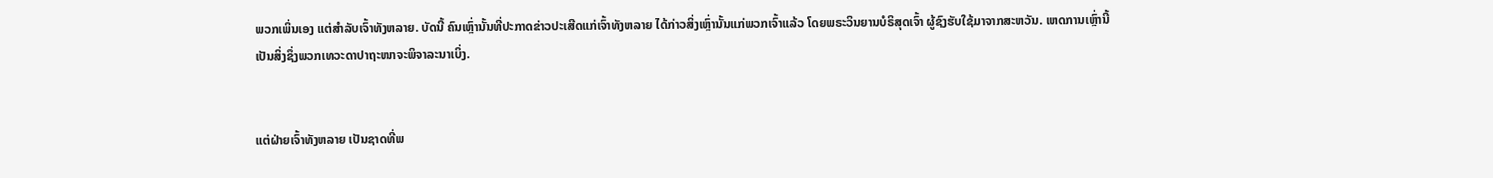ພວກເພິ່ນເອງ ແຕ່ສຳລັບເຈົ້າທັງຫລາຍ. ບັດນີ້ ຄົນເຫຼົ່ານັ້ນທີ່ປະກາດຂ່າວປະເສີດແກ່ເຈົ້າທັງຫລາຍ ໄດ້ກ່າວສິ່ງເຫຼົ່ານັ້ນແກ່ພວກເຈົ້າແລ້ວ ໂດຍພຣະວິນຍານບໍຣິສຸດເຈົ້າ ຜູ້ຊົງຮັບໃຊ້ມາຈາກສະຫວັນ. ເຫດການເຫຼົ່ານີ້ ເປັນສິ່ງຊຶ່ງພວກເທວະດາປາຖະໜາຈະພິຈາລະນາເບິ່ງ.


ແຕ່ຝ່າຍເຈົ້າທັງຫລາຍ ເປັນຊາດທີ່ພ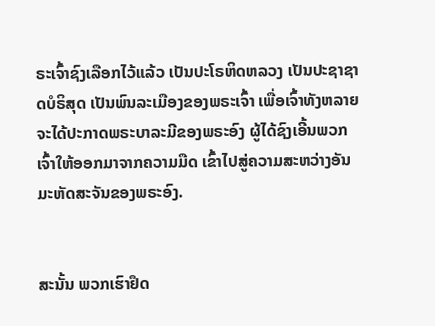ຣະເຈົ້າຊົງເລືອກໄວ້ແລ້ວ ເປັນປະໂຣຫິດຫລວງ ເປັນປະຊາຊາດບໍຣິສຸດ ເປັນພົນລະເມືອງຂອງພຣະເຈົ້າ ເພື່ອເຈົ້າທັງຫລາຍຈະໄດ້ປະກາດພຣະບາລະມີຂອງພຣະອົງ ຜູ້ໄດ້ຊົງເອີ້ນພວກເຈົ້າໃຫ້ອອກມາຈາກຄວາມມືດ ເຂົ້າໄປສູ່ຄວາມສະຫວ່າງອັນມະຫັດສະຈັນຂອງພຣະອົງ.


ສະນັ້ນ ພວກເຮົາຢຶດ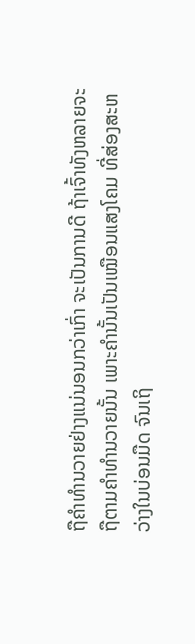ຖືຄຳທຳນວາຍຢ່າງແນ່ນອນກວ່າເກົ່າ ຈະເປັນການດີ ຖ້າເຈົ້າທັງຫລາຍຈະຖືຕາມຄຳທຳນວາຍນັ້ນ ເພາະຄຳນັ້ນເປັນເໝືອນແສງໂຄມ ທີ່ສ່ອງສະຫວ່າງໃນບ່ອນມືດ ຈົນເຖິ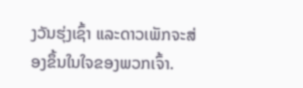ງວັນຮຸ່ງເຊົ້າ ແລະດາວເພັກຈະສ່ອງຂຶ້ນໃນໃຈຂອງພວກເຈົ້າ.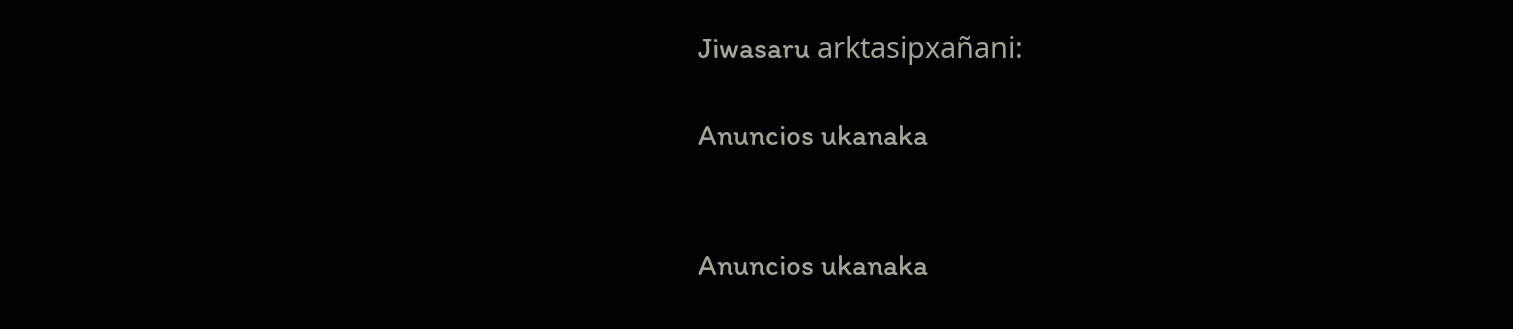Jiwasaru arktasipxañani:

Anuncios ukanaka


Anuncios ukanaka